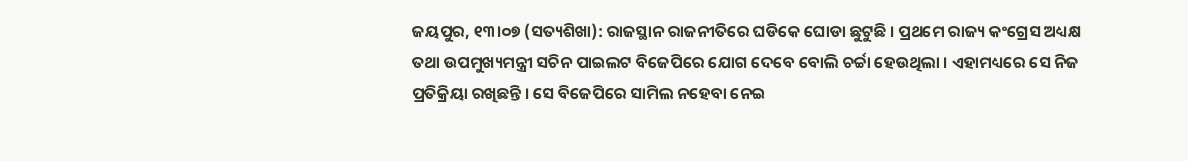ଜୟପୁର, ୧୩।୦୭ (ସତ୍ୟଶିଖା): ରାଜସ୍ଥାନ ରାଜନୀତିରେ ଘଡିକେ ଘୋଡା ଛୁଟୁଛି । ପ୍ରଥମେ ରାଜ୍ୟ କଂଗ୍ରେସ ଅଧ୍ୟକ୍ଷ ତଥା ଉପମୁଖ୍ୟମନ୍ତ୍ରୀ ସଚିନ ପାଇଲଟ ବିଜେପିରେ ଯୋଗ ଦେବେ ବୋଲି ଚର୍ଚ୍ଚା ହେଉଥିଲା । ଏହାମଧ୍ୟରେ ସେ ନିଜ ପ୍ରତିକ୍ରିୟା ରଖିଛନ୍ତି । ସେ ବିଜେପିରେ ସାମିଲ ନହେବା ନେଇ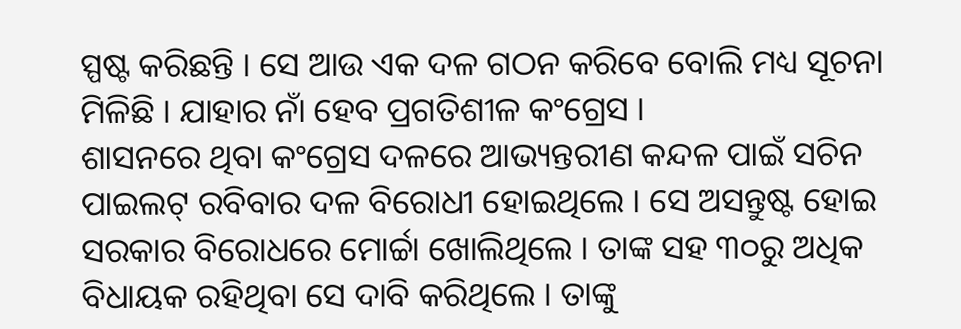ସ୍ପଷ୍ଟ କରିଛନ୍ତି । ସେ ଆଉ ଏକ ଦଳ ଗଠନ କରିବେ ବୋଲି ମଧ୍ୟ ସୂଚନା ମିଳିଛି । ଯାହାର ନାଁ ହେବ ପ୍ରଗତିଶୀଳ କଂଗ୍ରେସ ।
ଶାସନରେ ଥିବା କଂଗ୍ରେସ ଦଳରେ ଆଭ୍ୟନ୍ତରୀଣ କନ୍ଦଳ ପାଇଁ ସଚିନ ପାଇଲଟ୍ ରବିବାର ଦଳ ବିରୋଧୀ ହୋଇଥିଲେ । ସେ ଅସନ୍ତୁଷ୍ଟ ହୋଇ ସରକାର ବିରୋଧରେ ମୋର୍ଚ୍ଚା ଖୋଲିଥିଲେ । ତାଙ୍କ ସହ ୩୦ରୁ ଅଧିକ ବିଧାୟକ ରହିଥିବା ସେ ଦାବି କରିଥିଲେ । ତାଙ୍କୁ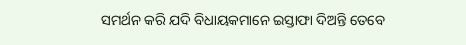ସମର୍ଥନ କରି ଯଦି ବିଧାୟକମାନେ ଇସ୍ତାଫା ଦିଅନ୍ତି ତେବେ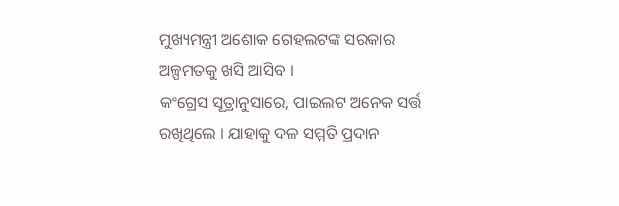ମୁଖ୍ୟମନ୍ତ୍ରୀ ଅଶୋକ ଗେହଲଟଙ୍କ ସରକାର ଅଳ୍ପମତକୁ ଖସି ଆସିବ ।
କଂଗ୍ରେସ ସୂତ୍ରାନୁସାରେ, ପାଇଲଟ ଅନେକ ସର୍ତ୍ତ ରଖିଥିଲେ । ଯାହାକୁ ଦଳ ସମ୍ମତି ପ୍ରଦାନ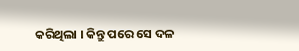କରିଥିଲା । କିନ୍ତୁ ପରେ ସେ ଦଳ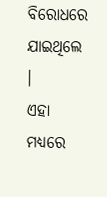ବିରୋଧରେ ଯାଇଥିଲେ ।
ଏହା ମଧ୍ୟରେ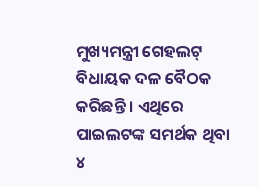ମୁଖ୍ୟମନ୍ତ୍ରୀ ଗେହଲଟ୍ ବିଧାୟକ ଦଳ ବୈଠକ କରିଛନ୍ତି । ଏଥିରେ ପାଇଲଟଙ୍କ ସମର୍ଥକ ଥିବା ୪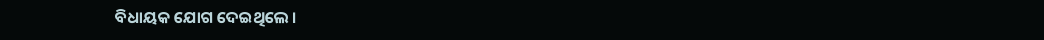ବିଧାୟକ ଯୋଗ ଦେଇଥିଲେ ।